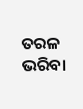ତରଳ ଭରିବା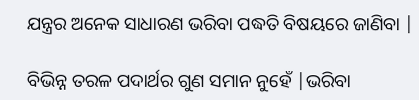ଯନ୍ତ୍ରର ଅନେକ ସାଧାରଣ ଭରିବା ପଦ୍ଧତି ବିଷୟରେ ଜାଣିବା |

ବିଭିନ୍ନ ତରଳ ପଦାର୍ଥର ଗୁଣ ସମାନ ନୁହେଁ |ଭରିବା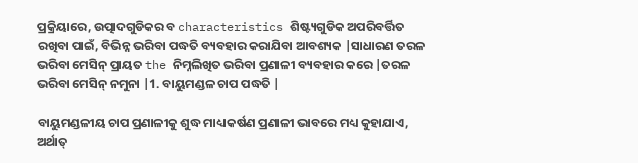ପ୍ରକ୍ରିୟାରେ, ଉତ୍ପାଦଗୁଡିକର ବ characteristics ଶିଷ୍ଟ୍ୟଗୁଡିକ ଅପରିବର୍ତ୍ତିତ ରଖିବା ପାଇଁ, ବିଭିନ୍ନ ଭରିବା ପଦ୍ଧତି ବ୍ୟବହାର କରାଯିବା ଆବଶ୍ୟକ |ସାଧାରଣ ତରଳ ଭରିବା ମେସିନ୍ ପ୍ରାୟତ the ନିମ୍ନଲିଖିତ ଭରିବା ପ୍ରଣାଳୀ ବ୍ୟବହାର କରେ |ତରଳ ଭରିବା ମେସିନ୍ ନମୁନା |1. ବାୟୁମଣ୍ଡଳ ଚାପ ପଦ୍ଧତି |

ବାୟୁମଣ୍ଡଳୀୟ ଚାପ ପ୍ରଣାଳୀକୁ ଶୁଦ୍ଧ ମାଧ୍ୟାକର୍ଷଣ ପ୍ରଣାଳୀ ଭାବରେ ମଧ୍ୟ କୁହାଯାଏ, ଅର୍ଥାତ୍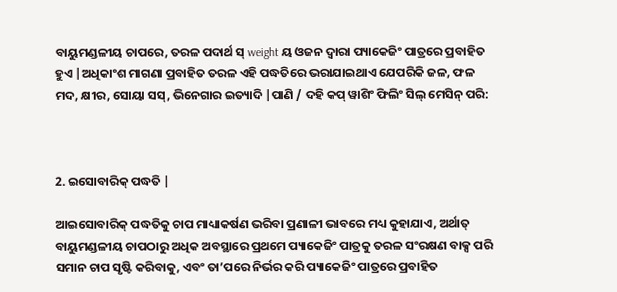ବାୟୁମଣ୍ଡଳୀୟ ଚାପରେ, ତରଳ ପଦାର୍ଥ ସ୍ weight ୟ ଓଜନ ଦ୍ୱାରା ପ୍ୟାକେଜିଂ ପାତ୍ରରେ ପ୍ରବାହିତ ହୁଏ |ଅଧିକାଂଶ ମାଗଣା ପ୍ରବାହିତ ତରଳ ଏହି ପଦ୍ଧତିରେ ଭରାଯାଇଥାଏ ଯେପରିକି ଜଳ, ଫଳ ମଦ, କ୍ଷୀର, ସୋୟା ସସ୍, ଭିନେଗାର ଇତ୍ୟାଦି |ପାଣି / ଦହି କପ୍ ୱାଶିଂ ଫିଲିଂ ସିଲ୍ ମେସିନ୍ ପରି:



2. ଇସୋବାରିକ୍ ପଦ୍ଧତି |

ଆଇସୋବାରିକ୍ ପଦ୍ଧତିକୁ ଚାପ ମାଧ୍ୟାକର୍ଷଣ ଭରିବା ପ୍ରଣାଳୀ ଭାବରେ ମଧ୍ୟ କୁହାଯାଏ, ଅର୍ଥାତ୍ ବାୟୁମଣ୍ଡଳୀୟ ଚାପଠାରୁ ଅଧିକ ଅବସ୍ଥାରେ ପ୍ରଥମେ ପ୍ୟାକେଜିଂ ପାତ୍ରକୁ ତରଳ ସଂରକ୍ଷଣ ବାକ୍ସ ପରି ସମାନ ଚାପ ସୃଷ୍ଟି କରିବାକୁ, ଏବଂ ତା’ପରେ ନିର୍ଭର କରି ପ୍ୟାକେଜିଂ ପାତ୍ରରେ ପ୍ରବାହିତ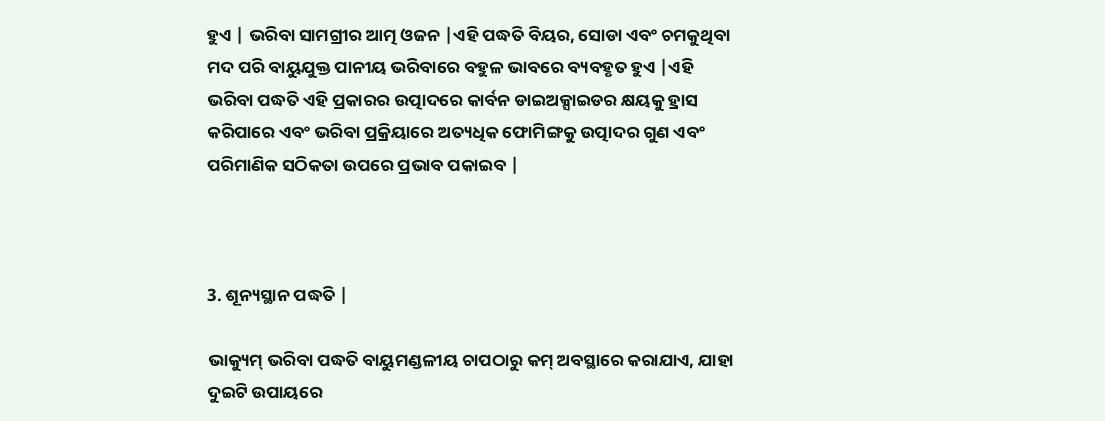ହୁଏ | ଭରିବା ସାମଗ୍ରୀର ଆତ୍ମ ଓଜନ |ଏହି ପଦ୍ଧତି ବିୟର, ସୋଡା ଏବଂ ଚମକୁଥିବା ମଦ ପରି ବାୟୁଯୁକ୍ତ ପାନୀୟ ଭରିବାରେ ବହୁଳ ଭାବରେ ବ୍ୟବହୃତ ହୁଏ |ଏହି ଭରିବା ପଦ୍ଧତି ଏହି ପ୍ରକାରର ଉତ୍ପାଦରେ କାର୍ବନ ଡାଇଅକ୍ସାଇଡର କ୍ଷୟକୁ ହ୍ରାସ କରିପାରେ ଏବଂ ଭରିବା ପ୍ରକ୍ରିୟାରେ ଅତ୍ୟଧିକ ଫୋମିଙ୍ଗକୁ ଉତ୍ପାଦର ଗୁଣ ଏବଂ ପରିମାଣିକ ସଠିକତା ଉପରେ ପ୍ରଭାବ ପକାଇବ |



3. ଶୂନ୍ୟସ୍ଥାନ ପଦ୍ଧତି |

ଭାକ୍ୟୁମ୍ ଭରିବା ପଦ୍ଧତି ବାୟୁମଣ୍ଡଳୀୟ ଚାପଠାରୁ କମ୍ ଅବସ୍ଥାରେ କରାଯାଏ, ଯାହା ଦୁଇଟି ଉପାୟରେ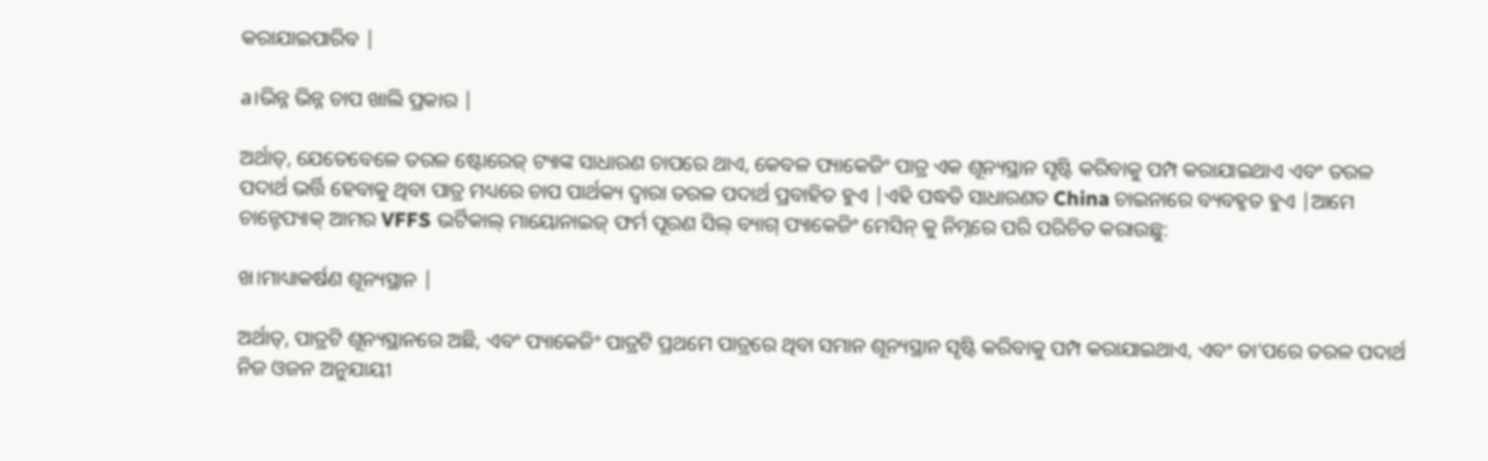କରାଯାଇପାରିବ |

a।ଭିନ୍ନ ଭିନ୍ନ ଚାପ ଖାଲି ପ୍ରକାର |

ଅର୍ଥାତ୍, ଯେତେବେଳେ ତରଳ ଷ୍ଟୋରେଜ୍ ଟ୍ୟାଙ୍କ ସାଧାରଣ ଚାପରେ ଥାଏ, କେବଳ ପ୍ୟାକେଜିଂ ପାତ୍ର ଏକ ଶୂନ୍ୟସ୍ଥାନ ସୃଷ୍ଟି କରିବାକୁ ପମ୍ପ କରାଯାଇଥାଏ ଏବଂ ତରଳ ପଦାର୍ଥ ଭର୍ତ୍ତି ହେବାକୁ ଥିବା ପାତ୍ର ମଧ୍ୟରେ ଚାପ ପାର୍ଥକ୍ୟ ଦ୍ୱାରା ତରଳ ପଦାର୍ଥ ପ୍ରବାହିତ ହୁଏ |ଏହି ପଦ୍ଧତି ସାଧାରଣତ China ଚାଇନାରେ ବ୍ୟବହୃତ ହୁଏ |ଆମେ ଚାନ୍ଟେପ୍ୟାକ୍ ଆମର VFFS ଭର୍ଟିକାଲ୍ ମାୟୋନାଇଜ୍ ଫର୍ମ ପୂରଣ ସିଲ୍ ବ୍ୟାଗ୍ ପ୍ୟାକେଜିଂ ମେସିନ୍ କୁ ନିମ୍ନରେ ପରି ପରିଚିତ କରାଉଛୁ:

ଖ।ମାଧ୍ୟାକର୍ଷଣ ଶୂନ୍ୟସ୍ଥାନ |

ଅର୍ଥାତ୍, ପାତ୍ରଟି ଶୂନ୍ୟସ୍ଥାନରେ ଅଛି, ଏବଂ ପ୍ୟାକେଜିଂ ପାତ୍ରଟି ପ୍ରଥମେ ପାତ୍ରରେ ଥିବା ସମାନ ଶୂନ୍ୟସ୍ଥାନ ସୃଷ୍ଟି କରିବାକୁ ପମ୍ପ କରାଯାଇଥାଏ, ଏବଂ ତା’ପରେ ତରଳ ପଦାର୍ଥ ନିଜ ଓଜନ ଅନୁଯାୟୀ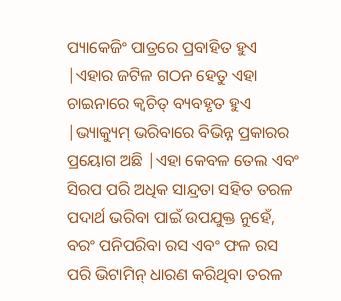ପ୍ୟାକେଜିଂ ପାତ୍ରରେ ପ୍ରବାହିତ ହୁଏ |ଏହାର ଜଟିଳ ଗଠନ ହେତୁ ଏହା ଚାଇନାରେ କ୍ୱଚିତ୍ ବ୍ୟବହୃତ ହୁଏ |ଭ୍ୟାକ୍ୟୁମ୍ ଭରିବାରେ ବିଭିନ୍ନ ପ୍ରକାରର ପ୍ରୟୋଗ ଅଛି |ଏହା କେବଳ ତେଲ ଏବଂ ସିରପ ପରି ଅଧିକ ସାନ୍ଦ୍ରତା ସହିତ ତରଳ ପଦାର୍ଥ ଭରିବା ପାଇଁ ଉପଯୁକ୍ତ ନୁହେଁ, ବରଂ ପନିପରିବା ରସ ଏବଂ ଫଳ ରସ ପରି ଭିଟାମିନ୍ ଧାରଣ କରିଥିବା ତରଳ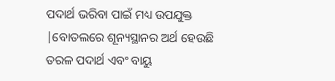ପଦାର୍ଥ ଭରିବା ପାଇଁ ମଧ୍ୟ ଉପଯୁକ୍ତ |ବୋତଲରେ ଶୂନ୍ୟସ୍ଥାନର ଅର୍ଥ ହେଉଛି ତରଳ ପଦାର୍ଥ ଏବଂ ବାୟୁ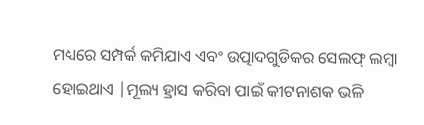ମଧ୍ୟରେ ସମ୍ପର୍କ କମିଯାଏ ଏବଂ ଉତ୍ପାଦଗୁଡିକର ସେଲଫ୍ ଲମ୍ୱା ହୋଇଥାଏ |ମୂଲ୍ୟ ହ୍ରାସ କରିବା ପାଇଁ କୀଟନାଶକ ଭଳି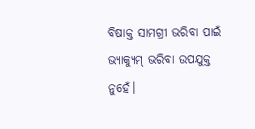ବିଷାକ୍ତ ସାମଗ୍ରୀ ଭରିବା ପାଇଁ ଭ୍ୟାକ୍ୟୁମ୍ ଭରିବା ଉପଯୁକ୍ତ ନୁହେଁ।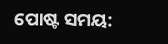ପୋଷ୍ଟ ସମୟ: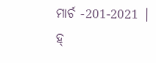ମାର୍ଚ -201-2021 |
ହ୍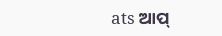ats ଆପ୍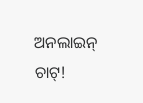ଅନଲାଇନ୍ ଚାଟ୍!